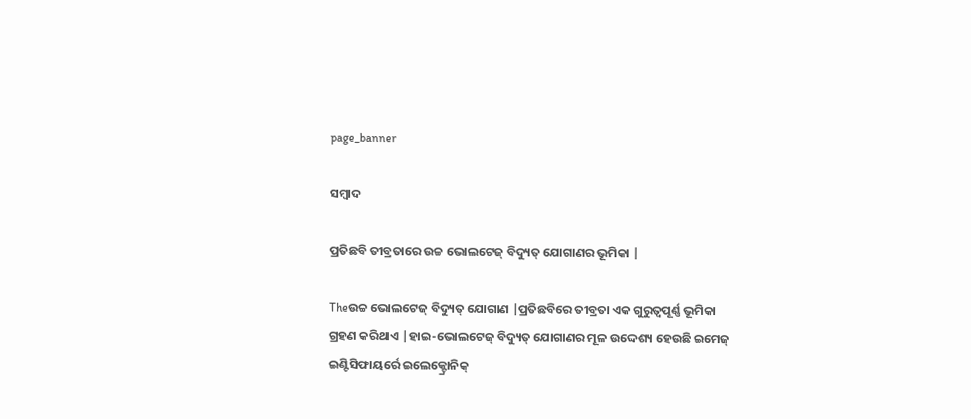page_banner

ସମ୍ବାଦ

ପ୍ରତିଛବି ତୀବ୍ରତାରେ ଉଚ୍ଚ ଭୋଲଟେଜ୍ ବିଦ୍ୟୁତ୍ ଯୋଗାଣର ଭୂମିକା |

Theଉଚ୍ଚ ଭୋଲଟେଜ୍ ବିଦ୍ୟୁତ୍ ଯୋଗାଣ |ପ୍ରତିଛବିରେ ତୀବ୍ରତା ଏକ ଗୁରୁତ୍ୱପୂର୍ଣ୍ଣ ଭୂମିକା ଗ୍ରହଣ କରିଥାଏ |ହାଇ-ଭୋଲଟେଜ୍ ବିଦ୍ୟୁତ୍ ଯୋଗାଣର ମୂଳ ଉଦ୍ଦେଶ୍ୟ ହେଉଛି ଇମେଜ୍ ଇଣ୍ଟିସିଫାୟର୍ରେ ଇଲେକ୍ଟ୍ରୋନିକ୍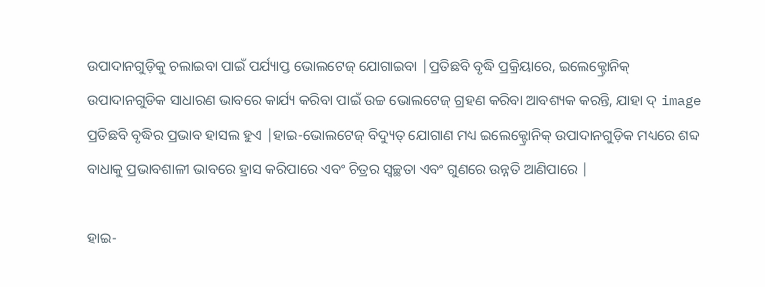ଉପାଦାନଗୁଡ଼ିକୁ ଚଲାଇବା ପାଇଁ ପର୍ଯ୍ୟାପ୍ତ ଭୋଲଟେଜ୍ ଯୋଗାଇବା |ପ୍ରତିଛବି ବୃଦ୍ଧି ପ୍ରକ୍ରିୟାରେ, ଇଲେକ୍ଟ୍ରୋନିକ୍ ଉପାଦାନଗୁଡିକ ସାଧାରଣ ଭାବରେ କାର୍ଯ୍ୟ କରିବା ପାଇଁ ଉଚ୍ଚ ଭୋଲଟେଜ୍ ଗ୍ରହଣ କରିବା ଆବଶ୍ୟକ କରନ୍ତି, ଯାହା ଦ୍ image ପ୍ରତିଛବି ବୃଦ୍ଧିର ପ୍ରଭାବ ହାସଲ ହୁଏ |ହାଇ-ଭୋଲଟେଜ୍ ବିଦ୍ୟୁତ୍ ଯୋଗାଣ ମଧ୍ୟ ଇଲେକ୍ଟ୍ରୋନିକ୍ ଉପାଦାନଗୁଡ଼ିକ ମଧ୍ୟରେ ଶବ୍ଦ ବାଧାକୁ ପ୍ରଭାବଶାଳୀ ଭାବରେ ହ୍ରାସ କରିପାରେ ଏବଂ ଚିତ୍ରର ସ୍ୱଚ୍ଛତା ଏବଂ ଗୁଣରେ ଉନ୍ନତି ଆଣିପାରେ |

ହାଇ-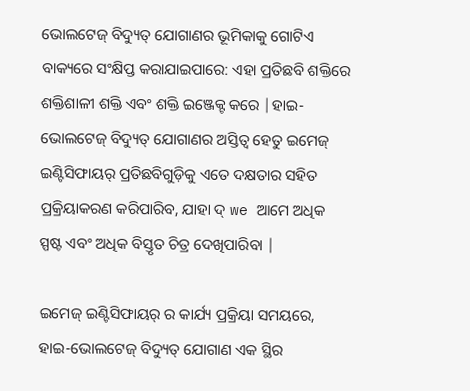ଭୋଲଟେଜ୍ ବିଦ୍ୟୁତ୍ ଯୋଗାଣର ଭୂମିକାକୁ ଗୋଟିଏ ବାକ୍ୟରେ ସଂକ୍ଷିପ୍ତ କରାଯାଇପାରେ: ଏହା ପ୍ରତିଛବି ଶକ୍ତିରେ ଶକ୍ତିଶାଳୀ ଶକ୍ତି ଏବଂ ଶକ୍ତି ଇଞ୍ଜେକ୍ଟ କରେ |ହାଇ-ଭୋଲଟେଜ୍ ବିଦ୍ୟୁତ୍ ଯୋଗାଣର ଅସ୍ତିତ୍ୱ ହେତୁ ଇମେଜ୍ ଇଣ୍ଟିସିଫାୟର୍ ପ୍ରତିଛବିଗୁଡ଼ିକୁ ଏତେ ଦକ୍ଷତାର ସହିତ ପ୍ରକ୍ରିୟାକରଣ କରିପାରିବ, ଯାହା ଦ୍ we ଆମେ ଅଧିକ ସ୍ପଷ୍ଟ ଏବଂ ଅଧିକ ବିସ୍ତୃତ ଚିତ୍ର ଦେଖିପାରିବା |

ଇମେଜ୍ ଇଣ୍ଟିସିଫାୟର୍ ର କାର୍ଯ୍ୟ ପ୍ରକ୍ରିୟା ସମୟରେ, ହାଇ-ଭୋଲଟେଜ୍ ବିଦ୍ୟୁତ୍ ଯୋଗାଣ ଏକ ସ୍ଥିର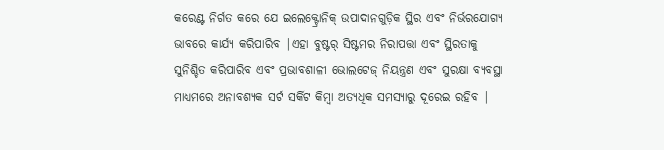କରେଣ୍ଟ ନିର୍ଗତ କରେ ଯେ ଇଲେକ୍ଟ୍ରୋନିକ୍ ଉପାଦାନଗୁଡ଼ିକ ସ୍ଥିର ଏବଂ ନିର୍ଭରଯୋଗ୍ୟ ଭାବରେ କାର୍ଯ୍ୟ କରିପାରିବ |ଏହା ବୁଷ୍ଟର୍ ସିଷ୍ଟମର ନିରାପତ୍ତା ଏବଂ ସ୍ଥିରତାକୁ ସୁନିଶ୍ଚିତ କରିପାରିବ ଏବଂ ପ୍ରଭାବଶାଳୀ ଭୋଲଟେଜ୍ ନିୟନ୍ତ୍ରଣ ଏବଂ ସୁରକ୍ଷା ବ୍ୟବସ୍ଥା ମାଧ୍ୟମରେ ଅନାବଶ୍ୟକ ସର୍ଟ ସର୍କିଟ କିମ୍ବା ଅତ୍ୟଧିକ ସମସ୍ୟାରୁ ଦୂରେଇ ରହିବ |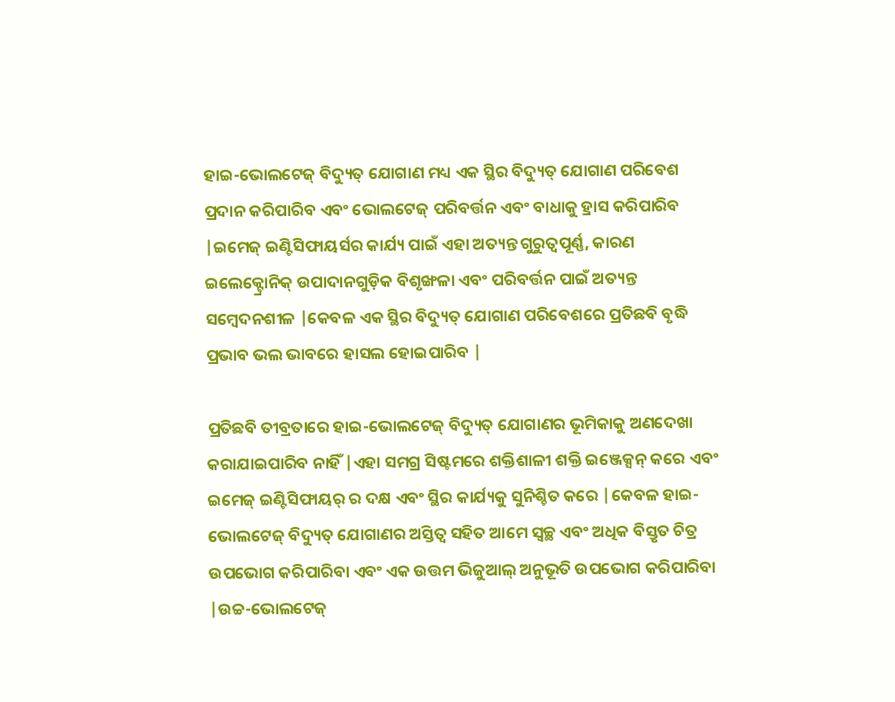ହାଇ-ଭୋଲଟେଜ୍ ବିଦ୍ୟୁତ୍ ଯୋଗାଣ ମଧ୍ୟ ଏକ ସ୍ଥିର ବିଦ୍ୟୁତ୍ ଯୋଗାଣ ପରିବେଶ ପ୍ରଦାନ କରିପାରିବ ଏବଂ ଭୋଲଟେଜ୍ ପରିବର୍ତ୍ତନ ଏବଂ ବାଧାକୁ ହ୍ରାସ କରିପାରିବ |ଇମେଜ୍ ଇଣ୍ଟିସିଫାୟର୍ସର କାର୍ଯ୍ୟ ପାଇଁ ଏହା ଅତ୍ୟନ୍ତ ଗୁରୁତ୍ୱପୂର୍ଣ୍ଣ, କାରଣ ଇଲେକ୍ଟ୍ରୋନିକ୍ ଉପାଦାନଗୁଡ଼ିକ ବିଶୃଙ୍ଖଳା ଏବଂ ପରିବର୍ତ୍ତନ ପାଇଁ ଅତ୍ୟନ୍ତ ସମ୍ବେଦନଶୀଳ |କେବଳ ଏକ ସ୍ଥିର ବିଦ୍ୟୁତ୍ ଯୋଗାଣ ପରିବେଶରେ ପ୍ରତିଛବି ବୃଦ୍ଧି ପ୍ରଭାବ ଭଲ ଭାବରେ ହାସଲ ହୋଇପାରିବ |

ପ୍ରତିଛବି ତୀବ୍ରତାରେ ହାଇ-ଭୋଲଟେଜ୍ ବିଦ୍ୟୁତ୍ ଯୋଗାଣର ଭୂମିକାକୁ ଅଣଦେଖା କରାଯାଇପାରିବ ନାହିଁ |ଏହା ସମଗ୍ର ସିଷ୍ଟମରେ ଶକ୍ତିଶାଳୀ ଶକ୍ତି ଇଞ୍ଜେକ୍ସନ୍ କରେ ଏବଂ ଇମେଜ୍ ଇଣ୍ଟିସିଫାୟର୍ ର ଦକ୍ଷ ଏବଂ ସ୍ଥିର କାର୍ଯ୍ୟକୁ ସୁନିଶ୍ଚିତ କରେ |କେବଳ ହାଇ-ଭୋଲଟେଜ୍ ବିଦ୍ୟୁତ୍ ଯୋଗାଣର ଅସ୍ତିତ୍ୱ ସହିତ ଆମେ ସ୍ୱଚ୍ଛ ଏବଂ ଅଧିକ ବିସ୍ତୃତ ଚିତ୍ର ଉପଭୋଗ କରିପାରିବା ଏବଂ ଏକ ଉତ୍ତମ ଭିଜୁଆଲ୍ ଅନୁଭୂତି ଉପଭୋଗ କରିପାରିବା |ଉଚ୍ଚ-ଭୋଲଟେଜ୍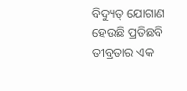ବିଦ୍ୟୁତ୍ ଯୋଗାଣ ହେଉଛି ପ୍ରତିଛବି ତୀବ୍ରତାର ଏକ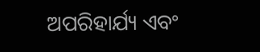ଅପରିହାର୍ଯ୍ୟ ଏବଂ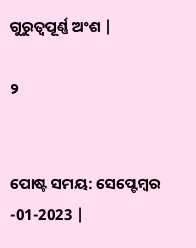ଗୁରୁତ୍ୱପୂର୍ଣ୍ଣ ଅଂଶ |

୨


ପୋଷ୍ଟ ସମୟ: ସେପ୍ଟେମ୍ବର -01-2023 |